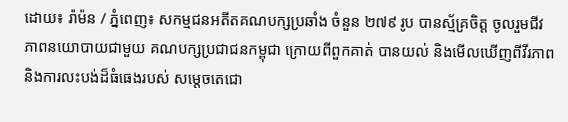ដោយ៖ រ៉ាម៉ន / ភ្នំពេញ៖ សកម្មជនអតីតគណបក្សប្រឆាំង ចំនួន ២៧៩ រូប បានស័្មគ្រចិត្ត ចូលរួមជីវភាពនយោបាយជាមួយ គណបក្សប្រជាជនកម្ពុជា ក្រោយពីពួកគាត់ បានយល់ និងមើលឃើញពីវីរភាព និងការលះបង់ដ៏ធំធេងរបស់ សម្តេចតេជោ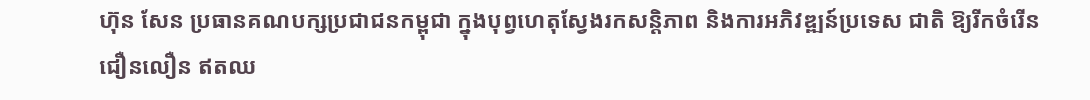ហ៊ុន សែន ប្រធានគណបក្សប្រជាជនកម្ពុជា ក្នុងបុព្វហេតុស្វែងរកសន្តិភាព និងការអភិវឌ្ឍន៍ប្រទេស ជាតិ ឱ្យរីកចំរើនជឿនលឿន ឥតឈ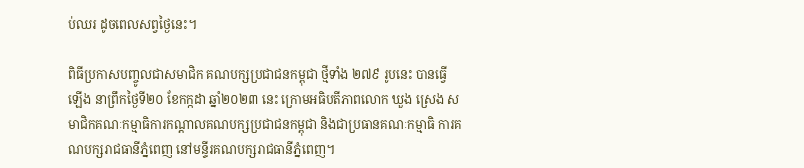ប់ឈរ ដូចពេលសព្វថ្ងៃនេះ។

ពិធីប្រកាសបញ្ចូលជាសមាជិក គណបក្សប្រជាជនកម្ពុជា ថ្មីទាំង ២៧៩ រូបនេះ បានធ្វើ ឡើង នាព្រឹកថ្ងៃទី២០ ខែកក្កដា ឆ្នាំ២០២៣ នេះ ក្រោមអធិបតីភាពលោក ឃួង ស្រេង សមាជិកគណៈកម្មាធិការកណ្តាលគណបក្សប្រជាជនកម្ពុជា និងជាប្រធានគណៈកម្មាធិ ការគណបក្សរាជធានីភ្នំពេញ នៅមន្ទីរគណបក្សរាជធានីភ្នំពេញ។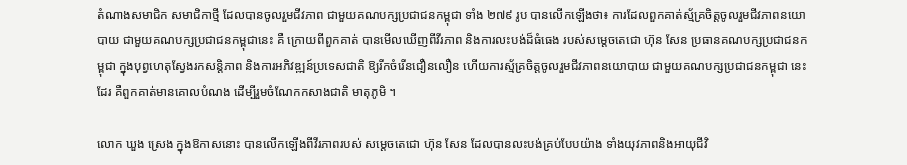តំណាងសមាជិក សមាជិកាថ្មី ដែលបានចូលរួមជីវភាព ជាមួយគណបក្សប្រជាជនកម្ពុជា ទាំង ២៧៩ រូប បានលើកឡើងថា៖ ការដែលពួកគាត់ស័្មគ្រចិត្តចូលរួមជីវភាពនយោ បាយ ជាមួយគណបក្សប្រជាជនកម្ពុជានេះ គឺ ក្រោយពីពួកគាត់ បានមើលឃើញពីវីរភាព និងការលះបង់ដ៏ធំធេង របស់សម្តេចតេជោ ហ៊ុន សែន ប្រធានគណបក្សប្រជាជនកម្ពុជា ក្នុងបុព្វហេតុស្វែងរកសន្តិភាព និងការអភិវឌ្ឍន៍ប្រទេសជាតិ ឱ្យរីកចំរើនជឿនលឿន ហើយការស័្មគ្រចិត្តចូលរួមជីវភាពនយោបាយ ជាមួយគណបក្សប្រជាជនកម្ពុជា នេះដែរ គឺពួកគាត់មានគោលបំណង ដើម្បីរួមចំណែកកសាងជាតិ មាតុភូមិ ។

លោក ឃួង ស្រេង ក្នុងឱកាសនោះ បានលើកឡើងពីវីរភាពរបស់ សម្តេចតេជោ ហ៊ុន សែន ដែលបានលះបង់គ្រប់បែបយ៉ាង ទាំងយុវភាពនិងអាយុជីវិ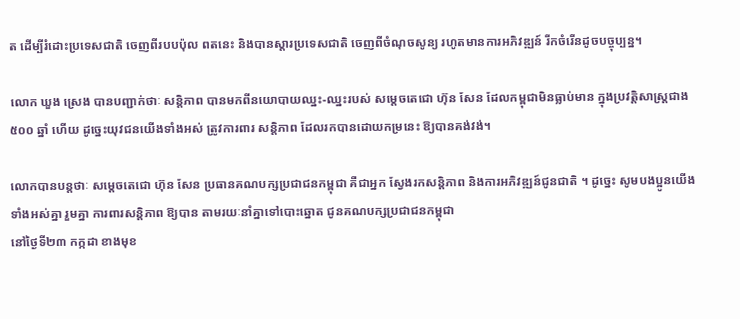ត ដើម្បីរំដោះប្រទេសជាតិ ចេញពីរបបប៉ុល ពតនេះ និងបានស្តារប្រទេសជាតិ ចេញពីចំណុចសូន្យ រហូតមានការអភិវឌ្ឍន៍ រីកចំរើនដូចបច្ចុប្បន្ន។

លោក ឃួង ស្រេង បានបញ្ជាក់ថាៈ សន្តិភាព បានមកពីនយោបាយឈ្នះ-ឈ្នះរបស់ សម្តេចតេជោ ហ៊ុន សែន ដែលកម្ពុជាមិនធ្លាប់មាន ក្នុងប្រវត្តិសាស្ត្រជាង ៥០០ ឆ្នាំ ហើយ ដូច្នេះយុវជនយើងទាំងអស់ ត្រូវការពារ សន្តិភាព ដែលរកបានដោយកម្រនេះ ឱ្យបានគង់វង់។

លោកបានបន្តថាៈ សម្តេចតេជោ ហ៊ុន សែន ប្រធានគណបក្សប្រជាជនកម្ពុជា គឺជាអ្នក ស្វែងរកសន្តិភាព និងការអភិវឌ្ឍន៍ជូនជាតិ ។ ដូច្នេះ សូមបងប្អូនយើងទាំងអស់គ្នា រួមគ្នា ការពារសន្តិភាព ឱ្យបាន តាមរយៈនាំគ្នាទៅបោះឆ្នោត ជូនគណបក្សប្រជាជនកម្ពុជា
នៅថ្ងៃទី២៣ កក្កដា ខាងមុខ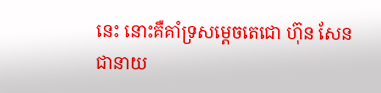នេះ នោះគឺគាំទ្រសម្តេចតេជោ ហ៊ុន សែន ជានាយ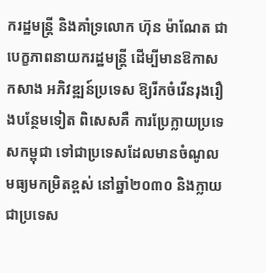ករដ្ឋមន្ត្រី និងគាំទ្រលោក ហ៊ុន ម៉ាណែត ជាបេក្ខភាពនាយករដ្ឋមន្ត្រី ដើម្បីមានឱកាសកសាង អភិវឌ្ឍន៍ប្រទេស ឱ្យរីកចំរើនរុងរឿងបន្ថែមទៀត ពិសេសគឺ ការប្រែក្លាយប្រទេសកម្ពុជា ទៅជាប្រទេសដែលមានចំណូល មធ្យមកម្រិតខ្ពស់ នៅឆ្នាំ២០៣០ និងក្លាយជាប្រទេស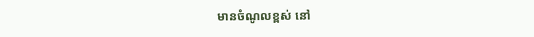មានចំណូលខ្ពស់ នៅ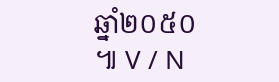ឆ្នាំ២០៥០ ៕ V / N